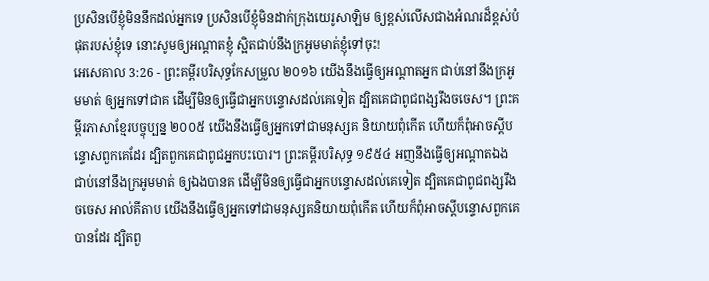ប្រសិនបើខ្ញុំមិននឹកដល់អ្នកទេ ប្រសិនបើខ្ញុំមិនដាក់ក្រុងយេរូសាឡិម ឲ្យខ្ពស់លើសជាងអំណរដ៏ខ្ពស់បំផុតរបស់ខ្ញុំទេ នោះសូមឲ្យអណ្ដាតខ្ញុំ ស្អិតជាប់នឹងក្រអូមមាត់ខ្ញុំទៅចុះ!
អេសេគាល 3:26 - ព្រះគម្ពីរបរិសុទ្ធកែសម្រួល ២០១៦ យើងនឹងធ្វើឲ្យអណ្ដាតអ្នក ជាប់នៅនឹងក្រអូមមាត់ ឲ្យអ្នកទៅជាគ ដើម្បីមិនឲ្យធ្វើជាអ្នកបន្ទោសដល់គេទៀត ដ្បិតគេជាពូជពង្សរឹងចចេស។ ព្រះគម្ពីរភាសាខ្មែរបច្ចុប្បន្ន ២០០៥ យើងនឹងធ្វើឲ្យអ្នកទៅជាមនុស្សគ និយាយពុំកើត ហើយក៏ពុំអាចស្ដីបន្ទោសពួកគេដែរ ដ្បិតពួកគេជាពូជអ្នកបះបោរ។ ព្រះគម្ពីរបរិសុទ្ធ ១៩៥៤ អញនឹងធ្វើឲ្យអណ្តាតឯង ជាប់នៅនឹងក្រអូមមាត់ ឲ្យឯងបានគ ដើម្បីមិនឲ្យធ្វើជាអ្នកបន្ទោសដល់គេទៀត ដ្បិតគេជាពូជពង្សរឹងចចេស អាល់គីតាប យើងនឹងធ្វើឲ្យអ្នកទៅជាមនុស្សគនិយាយពុំកើត ហើយក៏ពុំអាចស្ដីបន្ទោសពួកគេបានដែរ ដ្បិតពួ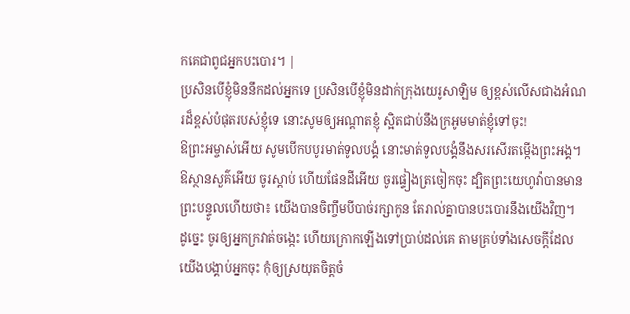កគេជាពូជអ្នកបះបោរ។ |
ប្រសិនបើខ្ញុំមិននឹកដល់អ្នកទេ ប្រសិនបើខ្ញុំមិនដាក់ក្រុងយេរូសាឡិម ឲ្យខ្ពស់លើសជាងអំណរដ៏ខ្ពស់បំផុតរបស់ខ្ញុំទេ នោះសូមឲ្យអណ្ដាតខ្ញុំ ស្អិតជាប់នឹងក្រអូមមាត់ខ្ញុំទៅចុះ!
ឱព្រះអម្ចាស់អើយ សូមបើកបបូរមាត់ទូលបង្គំ នោះមាត់ទូលបង្គំនឹងសរសើរតម្កើងព្រះអង្គ។
ឱស្ថានសួគ៌អើយ ចូរស្តាប់ ហើយផែនដីអើយ ចូរផ្ទៀងត្រចៀកចុះ ដ្បិតព្រះយេហូវ៉ាបានមានព្រះបន្ទូលហើយថា៖ យើងបានចិញ្ចឹមបីបាច់រក្សាកូន តែរាល់គ្នាបានបះបោរនឹងយើងវិញ។
ដូច្នេះ ចូរឲ្យអ្នកក្រវាត់ចង្កេះ ហើយក្រោកឡើងទៅប្រាប់ដល់គេ តាមគ្រប់ទាំងសេចក្ដីដែលយើងបង្គាប់អ្នកចុះ កុំឲ្យស្រយុតចិត្តចំ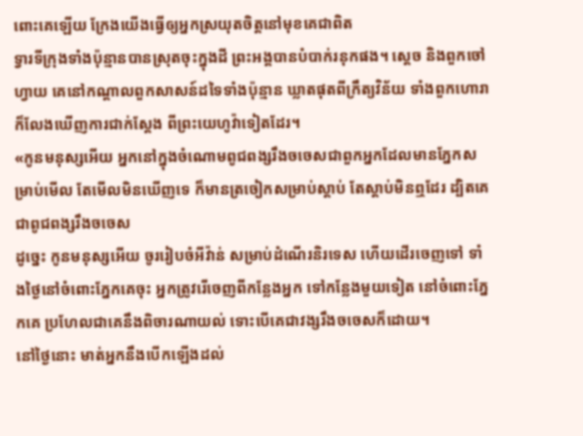ពោះគេឡើយ ក្រែងយើងធ្វើឲ្យអ្នកស្រយុតចិត្តនៅមុខគេជាពិត
ទ្វារទីក្រុងទាំងប៉ុន្មានបានស្រុតចុះក្នុងដី ព្រះអង្គបានបំបាក់រនុកផង។ ស្តេច និងពួកចៅហ្វាយ គេនៅកណ្ដាលពួកសាសន៍ដទៃទាំងប៉ុន្មាន ឃ្លាតផុតពីក្រឹត្យវិន័យ ទាំងពួកហោរាក៏លែងឃើញការជាក់ស្តែង ពីព្រះយេហូវ៉ាទៀតដែរ។
«កូនមនុស្សអើយ អ្នកនៅក្នុងចំណោមពូជពង្សរឹងចចេសជាពួកអ្នកដែលមានភ្នែកសម្រាប់មើល តែមើលមិនឃើញទេ ក៏មានត្រចៀកសម្រាប់ស្តាប់ តែស្តាប់មិនឮដែរ ដ្បិតគេជាពូជពង្សរឹងចចេស
ដូច្នេះ កូនមនុស្សអើយ ចូររៀបចំអីវ៉ាន់ សម្រាប់ដំណើរនិរទេស ហើយដើរចេញទៅ ទាំងថ្ងៃនៅចំពោះភ្នែកគេចុះ អ្នកត្រូវរើចេញពីកន្លែងអ្នក ទៅកន្លែងមួយទៀត នៅចំពោះភ្នែកគេ ប្រហែលជាគេនឹងពិចារណាយល់ ទោះបើគេជាវង្សរឹងចចេសក៏ដោយ។
នៅថ្ងៃនោះ មាត់អ្នកនឹងបើកឡើងដល់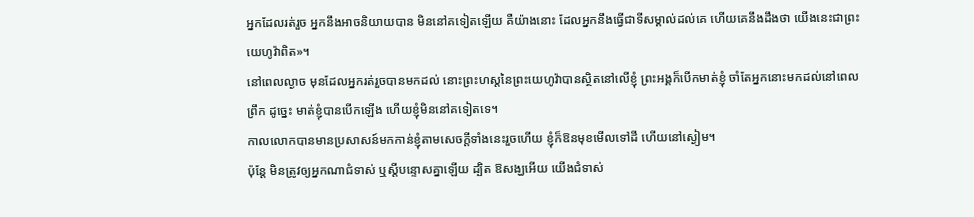អ្នកដែលរត់រួច អ្នកនឹងអាចនិយាយបាន មិននៅគទៀតឡើយ គឺយ៉ាងនោះ ដែលអ្នកនឹងធ្វើជាទីសម្គាល់ដល់គេ ហើយគេនឹងដឹងថា យើងនេះជាព្រះយេហូវ៉ាពិត»។
នៅពេលល្ងាច មុនដែលអ្នករត់រួចបានមកដល់ នោះព្រះហស្តនៃព្រះយេហូវ៉ាបានស្ថិតនៅលើខ្ញុំ ព្រះអង្គក៏បើកមាត់ខ្ញុំ ចាំតែអ្នកនោះមកដល់នៅពេលព្រឹក ដូច្នេះ មាត់ខ្ញុំបានបើកឡើង ហើយខ្ញុំមិននៅគទៀតទេ។
កាលលោកបានមានប្រសាសន៍មកកាន់ខ្ញុំតាមសេចក្ដីទាំងនេះរួចហើយ ខ្ញុំក៏ឱនមុខមើលទៅដី ហើយនៅស្ងៀម។
ប៉ុន្តែ មិនត្រូវឲ្យអ្នកណាជំទាស់ ឬស្តីបន្ទោសគ្នាឡើយ ដ្បិត ឱសង្ឃអើយ យើងជំទាស់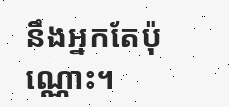នឹងអ្នកតែប៉ុណ្ណោះ។